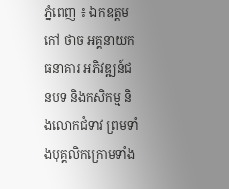ភ្នំពេញ ៖ ឯកឧត្តម កៅ ថាច អគ្គនាយកធនាគារ អភិវឌ្ឍន៍ជនបទ និងកសិកម្ម និងលោកជំទាវ ព្រមទាំងបុគ្គលិកក្រោមទាំង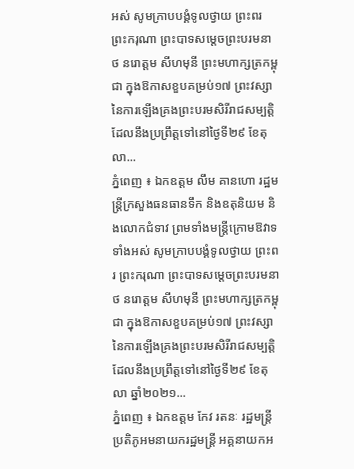អស់ សូមក្រាបបង្គំទូលថ្វាយ ព្រះពរ ព្រះករុណា ព្រះបាទសម្ដេចព្រះបរមនាថ នរោត្ដម សីហមុនី ព្រះមហាក្សត្រកម្ពុជា ក្នុងឱកាសខួបគម្រប់១៧ ព្រះវស្សា នៃការឡើងគ្រងព្រះបរមសិរីរាជសម្បត្តិ ដែលនឹងប្រព្រឹត្តទៅនៅថ្ងៃទី២៩ ខែតុលា...
ភ្នំពេញ ៖ ឯកឧត្តម លឹម គានហោ រដ្ឋមន្ត្រីក្រសួងធនធានទឹក និងឧតុនិយម និងលោកជំទាវ ព្រមទាំងមន្ត្រីក្រោមឱវាទទាំងអស់ សូមក្រាបបង្គំទូលថ្វាយ ព្រះពរ ព្រះករុណា ព្រះបាទសម្ដេចព្រះបរមនាថ នរោត្ដម សីហមុនី ព្រះមហាក្សត្រកម្ពុជា ក្នុងឱកាសខួបគម្រប់១៧ ព្រះវស្សា នៃការឡើងគ្រងព្រះបរមសិរីរាជសម្បត្តិ ដែលនឹងប្រព្រឹត្តទៅនៅថ្ងៃទី២៩ ខែតុលា ឆ្នាំ២០២១...
ភ្នំពេញ ៖ ឯកឧត្ដម កែវ រតនៈ រដ្ឋមន្ត្រីប្រតិភូអមនាយករដ្ឋមន្ត្រី អគ្គនាយកអ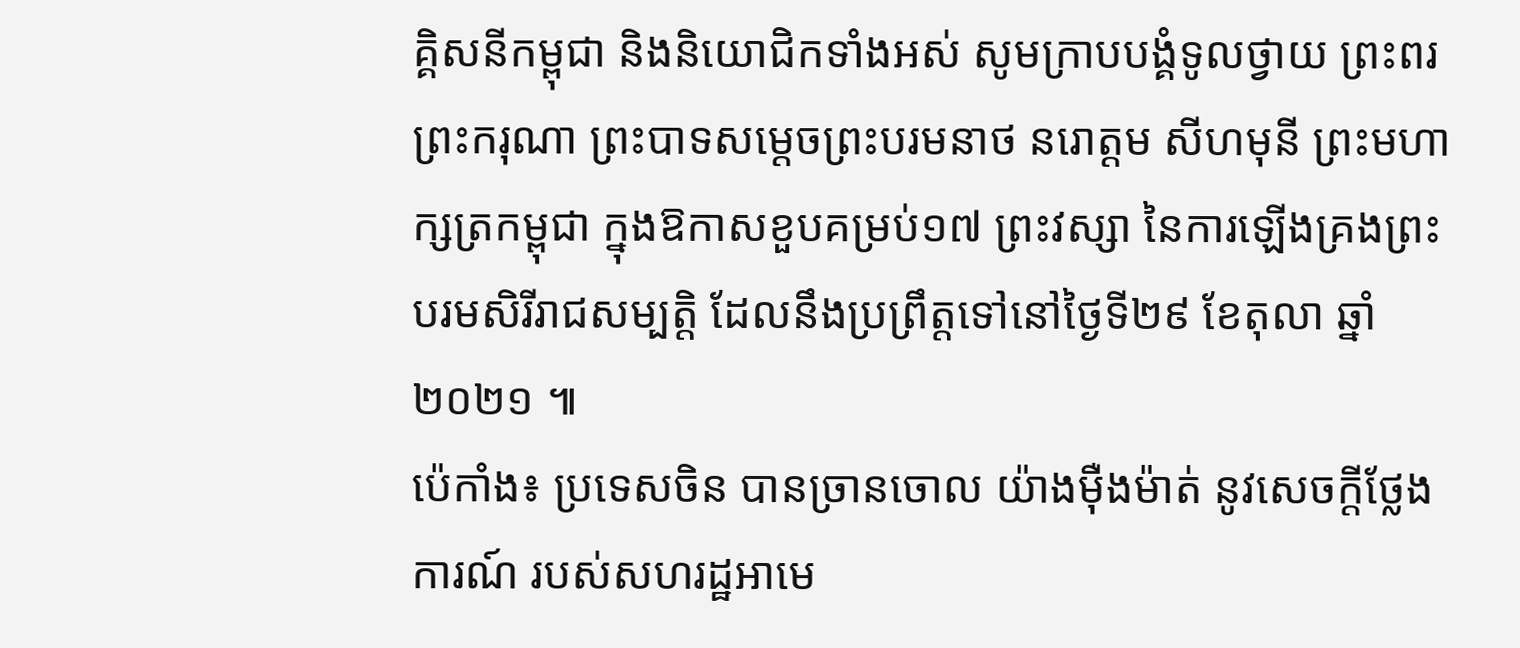គ្គិសនីកម្ពុជា និងនិយោជិកទាំងអស់ សូមក្រាបបង្គំទូលថ្វាយ ព្រះពរ ព្រះករុណា ព្រះបាទសម្ដេចព្រះបរមនាថ នរោត្ដម សីហមុនី ព្រះមហាក្សត្រកម្ពុជា ក្នុងឱកាសខួបគម្រប់១៧ ព្រះវស្សា នៃការឡើងគ្រងព្រះបរមសិរីរាជសម្បត្តិ ដែលនឹងប្រព្រឹត្តទៅនៅថ្ងៃទី២៩ ខែតុលា ឆ្នាំ២០២១ ៕
ប៉េកាំង៖ ប្រទេសចិន បានច្រានចោល យ៉ាងម៉ឺងម៉ាត់ នូវសេចក្តីថ្លែងការណ៍ របស់សហរដ្ឋអាមេ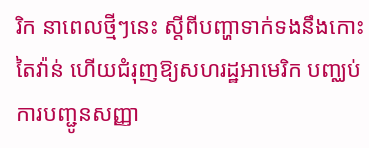រិក នាពេលថ្មីៗនេះ ស្តីពីបញ្ហាទាក់ទងនឹងកោះតៃវ៉ាន់ ហើយជំរុញឱ្យសហរដ្ឋអាមេរិក បញ្ឈប់ការបញ្ជូនសញ្ញា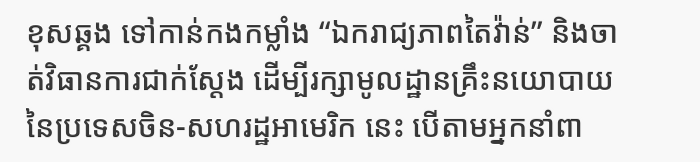ខុសឆ្គង ទៅកាន់កងកម្លាំង “ឯករាជ្យភាពតៃវ៉ាន់” និងចាត់វិធានការជាក់ស្តែង ដើម្បីរក្សាមូលដ្ឋានគ្រឹះនយោបាយ នៃប្រទេសចិន-សហរដ្ឋអាមេរិក នេះ បើតាមអ្នកនាំពា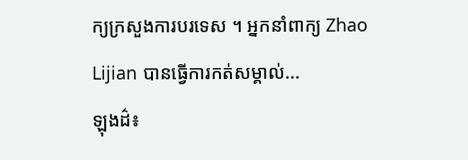ក្យក្រសួងការបរទេស ។ អ្នកនាំពាក្យ Zhao Lijian បានធ្វើការកត់សម្គាល់...
ឡុងដ៌៖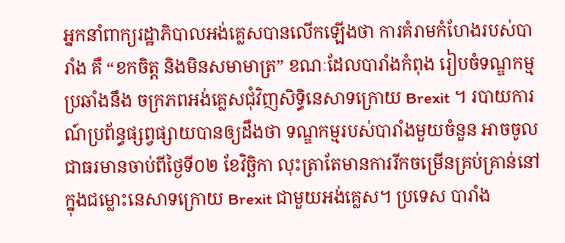អ្នកនាំពាក្យរដ្ឋាភិបាលអង់គ្លេសបានលើកឡើងថា ការគំរាមកំហែងរបស់បារាំង គឺ “ខកចិត្ត និងមិនសមាមាត្រ” ខណៈដែលបារាំងកំពុង រៀបចំទណ្ឌកម្មប្រឆាំងនឹង ចក្រភពអង់គ្លេសជុំវិញសិទ្ធិនេសាទក្រោយ Brexit ។ របាយការណ៍ប្រព័ន្ធផ្សព្វផ្សាយបានឲ្យដឹងថា ទណ្ឌកម្មរបស់បារាំងមួយចំនួន អាចចូលជាធរមានចាប់ពីថ្ងៃទី០២ ខែវិច្ឆិកា លុះត្រាតែមានការរីកចម្រើនគ្រប់គ្រាន់នៅក្នុងជម្លោះនេសាទក្រោយ Brexit ជាមួយអង់គ្លេស។ ប្រទេស បារាំង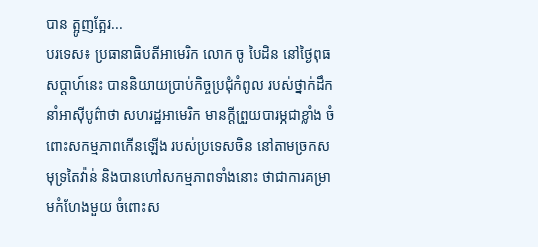បាន ត្អូញត្អែរ...
បរទេស៖ ប្រធានាធិបតីអាមេរិក លោក ចូ បៃដិន នៅថ្ងៃពុធសប្ដាហ៍នេះ បាននិយាយប្រាប់កិច្ចប្រជុំកំពូល របស់ថ្នាក់ដឹកនាំអាស៊ីបូព៌ាថា សហរដ្ឋអាមេរិក មានក្តីព្រួយបារម្ភជាខ្លាំង ចំពោះសកម្មភាពកើនឡើង របស់ប្រទេសចិន នៅតាមច្រកសមុទ្រតៃវ៉ាន់ និងបានហៅសកម្មភាពទាំងនោះ ថាជាការគម្រាមកំហែងមួយ ចំពោះស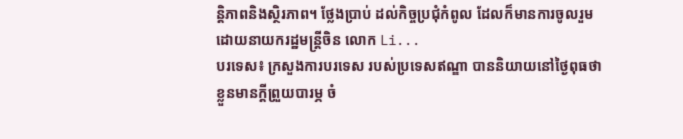ន្តិភាពនិងស្ថិរភាព។ ថ្លែងប្រាប់ ដល់កិច្ចប្រជុំកំពូល ដែលក៏មានការចូលរួម ដោយនាយករដ្ឋមន្ត្រីចិន លោក Li...
បរទេស៖ ក្រសួងការបរទេស របស់ប្រទេសឥណ្ឌា បាននិយាយនៅថ្ងៃពុធថា ខ្លួនមានក្តីព្រួយបារម្ភ ចំ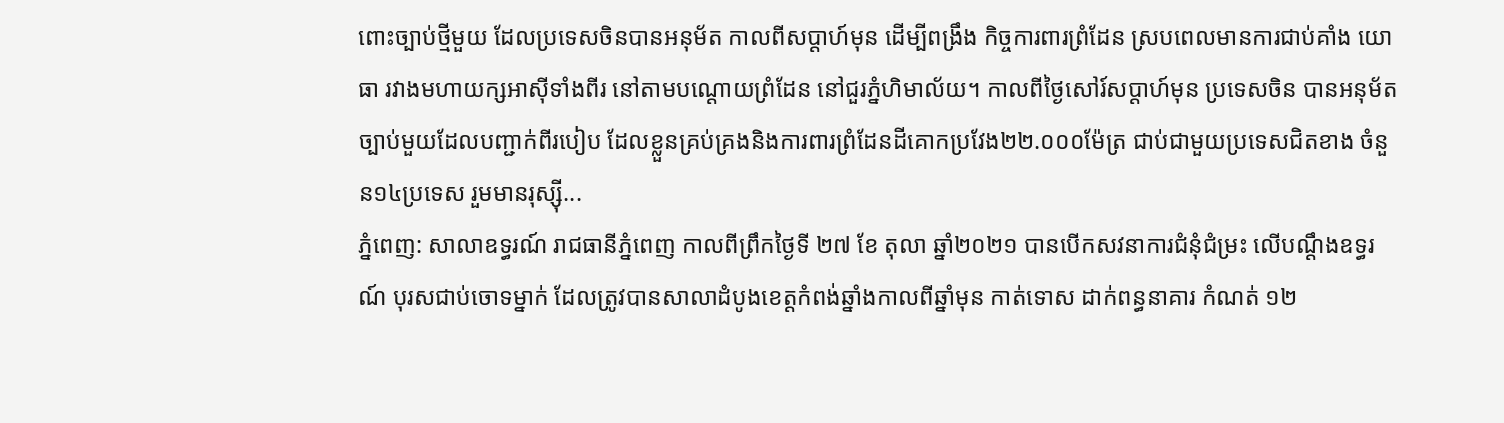ពោះច្បាប់ថ្មីមួយ ដែលប្រទេសចិនបានអនុម័ត កាលពីសប្ដាហ៍មុន ដើម្បីពង្រឹង កិច្ចការពារព្រំដែន ស្របពេលមានការជាប់គាំង យោធា រវាងមហាយក្សអាស៊ីទាំងពីរ នៅតាមបណ្ដោយព្រំដែន នៅជួរភ្នំហិមាល័យ។ កាលពីថ្ងៃសៅរ៍សប្ដាហ៍មុន ប្រទេសចិន បានអនុម័តច្បាប់មួយដែលបញ្ជាក់ពីរបៀប ដែលខ្លួនគ្រប់គ្រងនិងការពារព្រំដែនដីគោកប្រវែង២២.០០០ម៉ែត្រ ជាប់ជាមួយប្រទេសជិតខាង ចំនួន១៤ប្រទេស រួមមានរុស្ស៊ី...
ភ្នំពេញ: សាលាឧទ្ធរណ៍ រាជធានីភ្នំពេញ កាលពីព្រឹកថ្ងៃទី ២៧ ខែ តុលា ឆ្នាំ២០២១ បានបើកសវនាការជំនុំជំម្រះ លើបណ្ដឹងឧទ្ធរណ៍ បុរសជាប់ចោទម្នាក់ ដែលត្រូវបានសាលាដំបូងខេត្តកំពង់ឆ្នាំងកាលពីឆ្នាំមុន កាត់ទោស ដាក់ពន្ធនាគារ កំណត់ ១២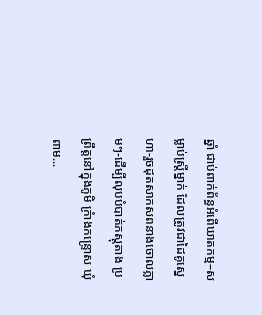ឆ្នាំ ជាប់ពាក់ព័ន្ធអំពើឃាតកម្ម–សម្លាប់ស្រ្តីម្នាក់ ដែលត្រូវជាដៃគូស្នេហា-រួចដុតសាកសពនាងចោលភ្លាមៗ-ដើម្បីលុបបំបាត់ភស្តុតាង ប្រព្រឹត្តនៅក្នុងភូមិ ក្រំាងកន្រ្ទេាស ឃុំពាម...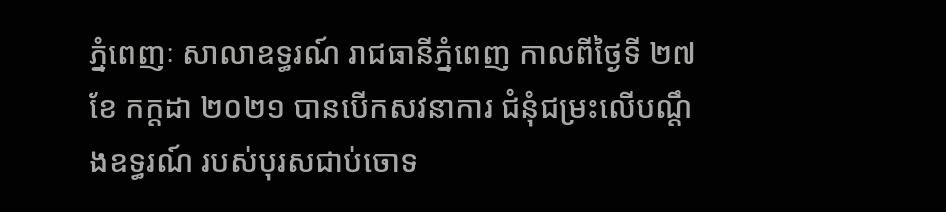ភ្នំពេញៈ សាលាឧទ្ធរណ៍ រាជធានីភ្នំពេញ កាលពីថ្ងៃទី ២៧ ខែ កក្តដា ២០២១ បានបើកសវនាការ ជំនុំជម្រះលើបណ្តឹងឧទ្ធរណ៍ របស់បុរសជាប់ចោទ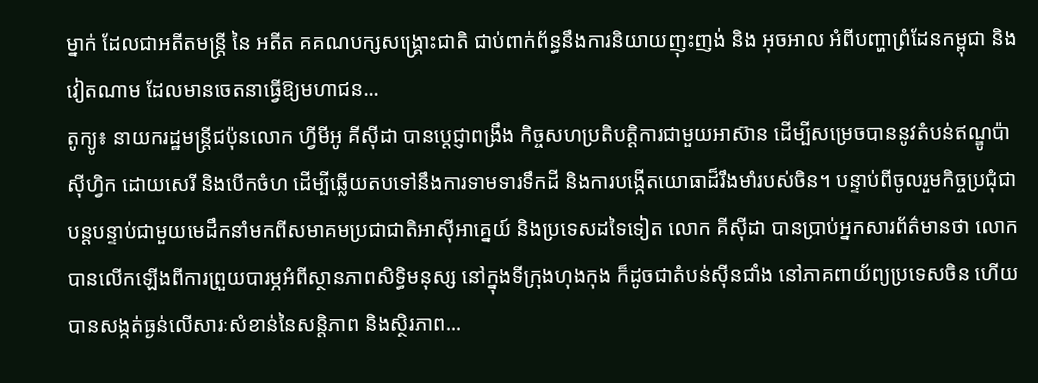ម្នាក់ ដែលជាអតីតមន្ត្រី នៃ អតីត គគណបក្សសង្គ្រោះជាតិ ជាប់ពាក់ព័ន្ធនឹងការនិយាយញុះញង់ និង អុចអាល អំពីបញ្ហាព្រំដែនកម្ពុជា និង វៀតណាម ដែលមានចេតនាធ្វើឱ្យមហាជន...
តូក្យូ៖ នាយករដ្ឋមន្ត្រីជប៉ុនលោក ហ្វីមីអូ គីស៊ីដា បានប្តេជ្ញាពង្រឹង កិច្ចសហប្រតិបត្តិការជាមួយអាស៊ាន ដើម្បីសម្រេចបាននូវតំបន់ឥណ្ឌូប៉ាស៊ីហ្វិក ដោយសេរី និងបើកចំហ ដើម្បីឆ្លើយតបទៅនឹងការទាមទារទឹកដី និងការបង្កើតយោធាដ៏រឹងមាំរបស់ចិន។ បន្ទាប់ពីចូលរួមកិច្ចប្រជុំជាបន្តបន្ទាប់ជាមួយមេដឹកនាំមកពីសមាគមប្រជាជាតិអាស៊ីអាគ្នេយ៍ និងប្រទេសដទៃទៀត លោក គីស៊ីដា បានប្រាប់អ្នកសារព័ត៌មានថា លោកបានលើកឡើងពីការព្រួយបារម្ភអំពីស្ថានភាពសិទ្ធិមនុស្ស នៅក្នុងទីក្រុងហុងកុង ក៏ដូចជាតំបន់ស៊ីនជាំង នៅភាគពាយ័ព្យប្រទេសចិន ហើយបានសង្កត់ធ្ងន់លើសារៈសំខាន់នៃសន្តិភាព និងស្ថិរភាព...